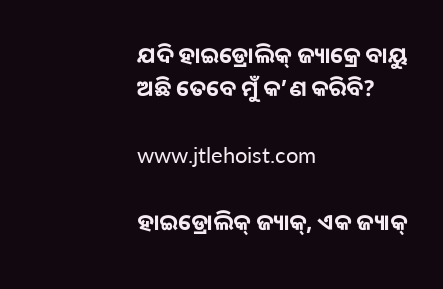ଯଦି ହାଇଡ୍ରୋଲିକ୍ ଜ୍ୟାକ୍ରେ ବାୟୁ ଅଛି ତେବେ ମୁଁ କ’ଣ କରିବି?

www.jtlehoist.com

ହାଇଡ୍ରୋଲିକ୍ ଜ୍ୟାକ୍, ଏକ ଜ୍ୟାକ୍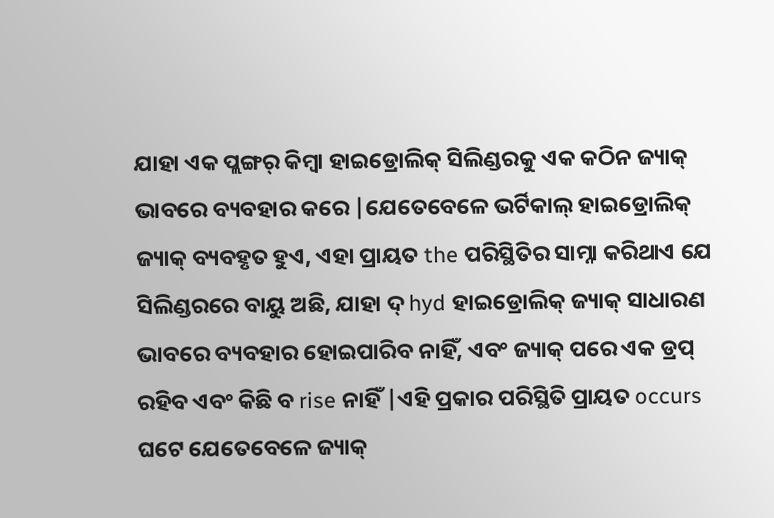ଯାହା ଏକ ପ୍ଲଙ୍ଗର୍ କିମ୍ବା ହାଇଡ୍ରୋଲିକ୍ ସିଲିଣ୍ଡରକୁ ଏକ କଠିନ ଜ୍ୟାକ୍ ଭାବରେ ବ୍ୟବହାର କରେ |ଯେତେବେଳେ ଭର୍ଟିକାଲ୍ ହାଇଡ୍ରୋଲିକ୍ ଜ୍ୟାକ୍ ବ୍ୟବହୃତ ହୁଏ, ଏହା ପ୍ରାୟତ the ପରିସ୍ଥିତିର ସାମ୍ନା କରିଥାଏ ଯେ ସିଲିଣ୍ଡରରେ ବାୟୁ ଅଛି, ଯାହା ଦ୍ hyd ହାଇଡ୍ରୋଲିକ୍ ଜ୍ୟାକ୍ ସାଧାରଣ ଭାବରେ ବ୍ୟବହାର ହୋଇପାରିବ ନାହିଁ, ଏବଂ ଜ୍ୟାକ୍ ପରେ ଏକ ଡ୍ରପ୍ ରହିବ ଏବଂ କିଛି ବ rise ନାହିଁ |ଏହି ପ୍ରକାର ପରିସ୍ଥିତି ପ୍ରାୟତ occurs ଘଟେ ଯେତେବେଳେ ଜ୍ୟାକ୍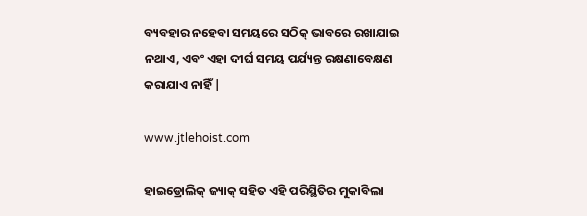ବ୍ୟବହାର ନହେବା ସମୟରେ ସଠିକ୍ ଭାବରେ ରଖାଯାଇ ନଥାଏ, ଏବଂ ଏହା ଦୀର୍ଘ ସମୟ ପର୍ଯ୍ୟନ୍ତ ରକ୍ଷଣାବେକ୍ଷଣ କରାଯାଏ ନାହିଁ |

www.jtlehoist.com

ହାଇଡ୍ରୋଲିକ୍ ଜ୍ୟାକ୍ ସହିତ ଏହି ପରିସ୍ଥିତିର ମୁକାବିଲା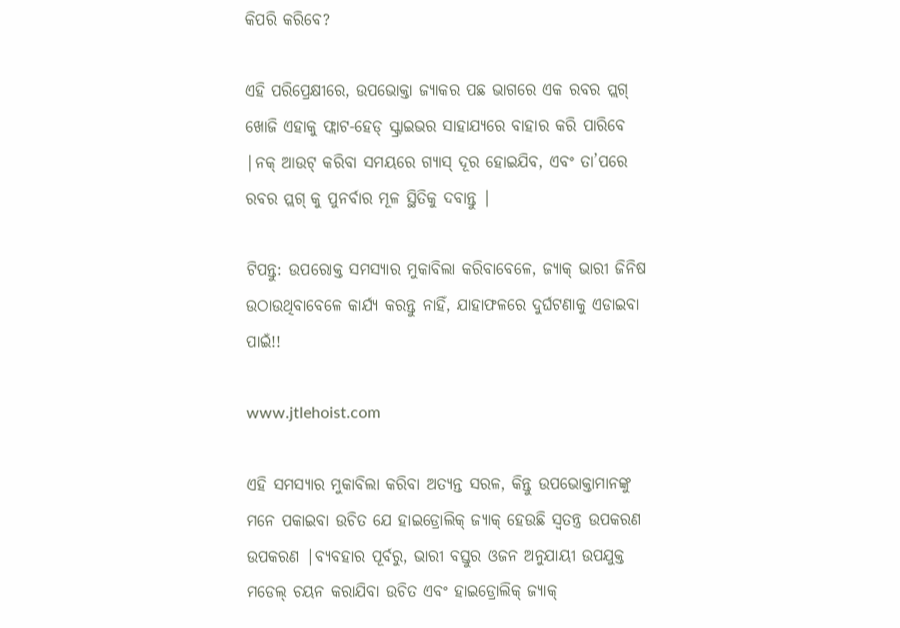କିପରି କରିବେ?

ଏହି ପରିପ୍ରେକ୍ଷୀରେ, ଉପଭୋକ୍ତା ଜ୍ୟାକର ପଛ ଭାଗରେ ଏକ ରବର ପ୍ଲଗ୍ ଖୋଜି ଏହାକୁ ଫ୍ଲାଟ-ହେଡ୍ ସ୍କ୍ରାଇଭର ସାହାଯ୍ୟରେ ବାହାର କରି ପାରିବେ |ନକ୍ ଆଉଟ୍ କରିବା ସମୟରେ ଗ୍ୟାସ୍ ଦୂର ହୋଇଯିବ, ଏବଂ ତା’ପରେ ରବର ପ୍ଲଗ୍ କୁ ପୁନର୍ବାର ମୂଳ ସ୍ଥିତିକୁ ଦବାନ୍ତୁ |

ଟିପନ୍ତୁ: ଉପରୋକ୍ତ ସମସ୍ୟାର ମୁକାବିଲା କରିବାବେଳେ, ଜ୍ୟାକ୍ ଭାରୀ ଜିନିଷ ଉଠାଉଥିବାବେଳେ କାର୍ଯ୍ୟ କରନ୍ତୁ ନାହିଁ, ଯାହାଫଳରେ ଦୁର୍ଘଟଣାକୁ ଏଡାଇବା ପାଇଁ!!

www.jtlehoist.com

ଏହି ସମସ୍ୟାର ମୁକାବିଲା କରିବା ଅତ୍ୟନ୍ତ ସରଳ, କିନ୍ତୁ ଉପଭୋକ୍ତାମାନଙ୍କୁ ମନେ ପକାଇବା ଉଚିତ ଯେ ହାଇଡ୍ରୋଲିକ୍ ଜ୍ୟାକ୍ ହେଉଛି ସ୍ୱତନ୍ତ୍ର ଉପକରଣ ଉପକରଣ |ବ୍ୟବହାର ପୂର୍ବରୁ, ଭାରୀ ବସ୍ତୁର ଓଜନ ଅନୁଯାୟୀ ଉପଯୁକ୍ତ ମଡେଲ୍ ଚୟନ କରାଯିବା ଉଚିତ ଏବଂ ହାଇଡ୍ରୋଲିକ୍ ଜ୍ୟାକ୍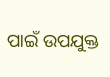ପାଇଁ ଉପଯୁକ୍ତ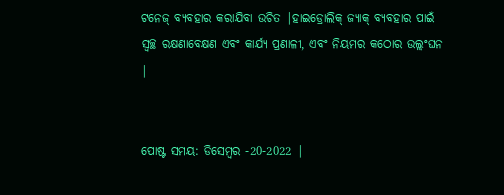ଟନେଜ୍ ବ୍ୟବହାର କରାଯିବା ଉଚିତ |ହାଇଡ୍ରୋଲିକ୍ ଜ୍ୟାକ୍ ବ୍ୟବହାର ପାଇଁ ସ୍ୱଚ୍ଛ ରକ୍ଷଣାବେକ୍ଷଣ ଏବଂ କାର୍ଯ୍ୟ ପ୍ରଣାଳୀ, ଏବଂ ନିୟମର କଠୋର ଉଲ୍ଲଂଘନ |


ପୋଷ୍ଟ ସମୟ: ଡିସେମ୍ବର -20-2022 |